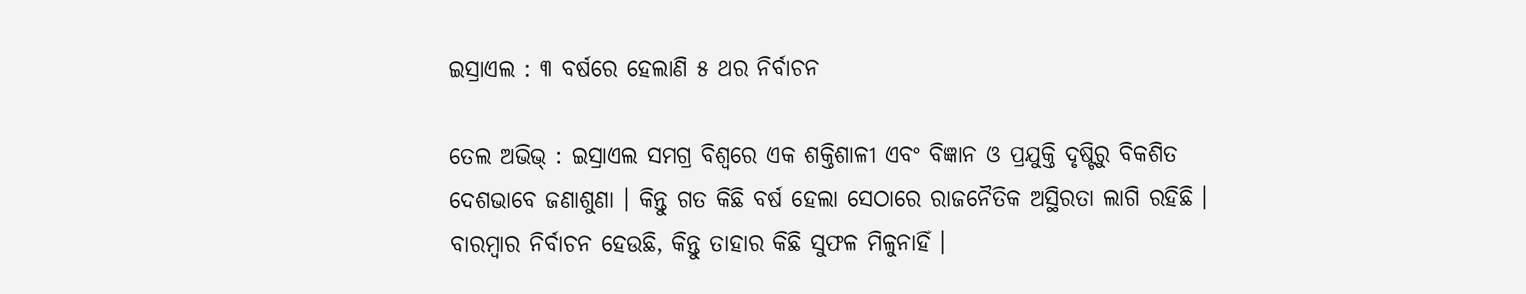ଇସ୍ରାଏଲ : ୩ ବର୍ଷରେ ହେଲାଣି ୫ ଥର ନିର୍ବାଚନ

ତେଲ ଅଭିଭ୍ : ଇସ୍ରାଏଲ ସମଗ୍ର ବିଶ୍ବରେ ଏକ ଶକ୍ତିଶାଳୀ ଏବଂ ବିଜ୍ଞାନ ଓ ପ୍ରଯୁକ୍ତି ଦୃଷ୍ଟିରୁ ବିକଶିତ ଦେଶଭାବେ ଜଣାଶୁଣା । କିନ୍ତୁ ଗତ କିଛି ବର୍ଷ ହେଲା ସେଠାରେ ରାଜନୈତିକ ଅସ୍ଥିରତା ଲାଗି ରହିଛି । ବାରମ୍ବାର ନିର୍ବାଚନ ହେଉଛି, କିନ୍ତୁ ତାହାର କିଛି ସୁଫଳ ମିଳୁନାହିଁ ।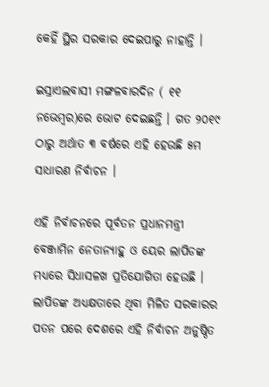କେହିଁ ସ୍ଥିର ସରକାର ଦେଇପାରୁ ନାହାନ୍ତି ।

ଇସ୍ରାଏଲବାସୀ ମଙ୍ଗଳବାରଦିନ ( ୧୧ ନଭେମ୍ବର)ରେ ଭୋଟ ଦେଇଛନ୍ତି । ଗତ ୨୦୧୯ ଠାରୁ ଅର୍ଥାତ ୩ ବର୍ଷରେ ଏହି ହେଉଛି ୫ମ ସାଧାରଣ ନିର୍ବାଚନ ।

ଏହି ନିର୍ବାଚନରେ ପୂର୍ବତନ ପ୍ରଧାନମନ୍ତ୍ରୀ ବେଞ୍ଜାମିନ ନେତାନ୍ୟାହୁ ଓ ୟେର ଲାପିଡଙ୍କ ମଧ୍ୟରେ ସିଧାସଳଖ ପ୍ରତିଯୋଗିତା ହେଉଛି । ଲାପିଡଙ୍କ ଅଧ୍ୟକ୍ଷତାରେ ଥିବା ମିଳିତ ସରକାରର ପତନ ପରେ ଦେଶରେ ଏହି ନିର୍ବାଚନ ଅନୁଷ୍ଠିତ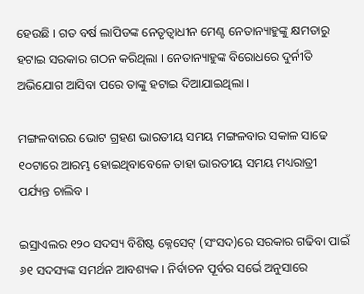ହେଉଛି । ଗତ ବର୍ଷ ଲାପିଡଙ୍କ ନେତୃତ୍ବାଧୀନ ମେଣ୍ଟ ନେତାନ୍ୟାହୁଙ୍କୁ କ୍ଷମତାରୁ ହଟାଇ ସରକାର ଗଠନ କରିଥିଲା । ନେତାନ୍ୟାହୁଙ୍କ ବିରୋଧରେ ଦୁର୍ନୀତି ଅଭିଯୋଗ ଆସିବା ପରେ ତାଙ୍କୁ ହଟାଇ ଦିଆଯାଇଥିଲା ।

ମଙ୍ଗଳବାରର ଭୋଟ ଗ୍ରହଣ ଭାରତୀୟ ସମୟ ମଙ୍ଗଳବାର ସକାଳ ସାଢେ ୧୦ଟାରେ ଆରମ୍ଭ ହୋଇଥିବାବେଳେ ତାହା ଭାରତୀୟ ସମୟ ମଧ୍ୟରାତ୍ରୀ ପର୍ଯ୍ୟନ୍ତ ଚାଲିବ ।

ଇସ୍ରାଏଲର ୧୨୦ ସଦସ୍ୟ ବିଶିଷ୍ଟ କ୍ନେସେଟ୍ (ସଂସଦ)ରେ ସରକାର ଗଢିବା ପାଇଁ ୬୧ ସଦସ୍ୟଙ୍କ ସମର୍ଥନ ଆବଶ୍ୟକ । ନିର୍ବାଚନ ପୂର୍ବର ସର୍ଭେ ଅନୁସାରେ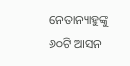ନେତାନ୍ୟାହୁଙ୍କୁ ୬୦ଟି ଆସନ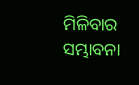ମିଳିବାର ସମ୍ଭାବନା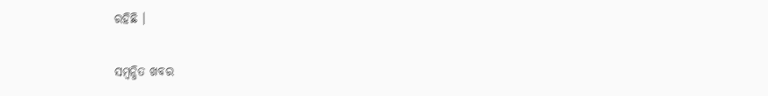ରହିଛି ।

ସମ୍ବନ୍ଧିତ ଖବର